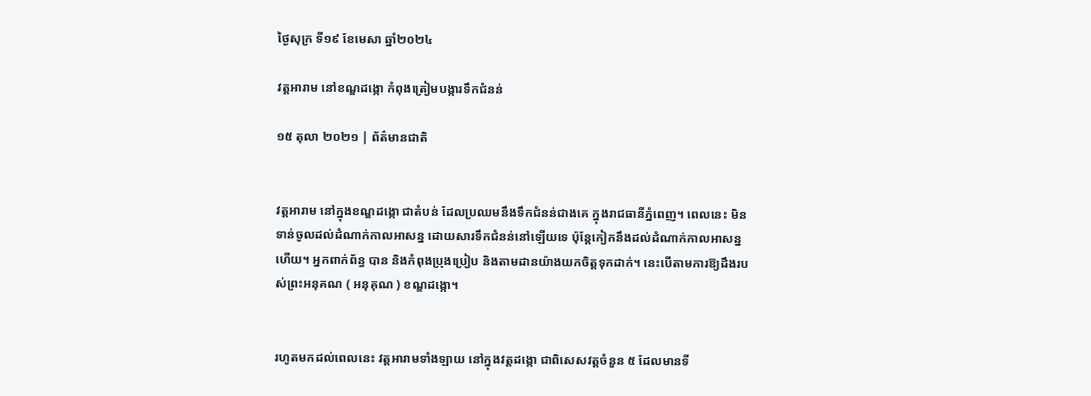ថ្ងៃសុក្រ ទី១៩ ខែមេសា ឆ្នាំ២០២៤

វត្តអារាម នៅខណ្ឌដង្កោ កំពុងត្រៀមបង្ការទឹកជំនន់

១៥ តុលា ២០២១ | ព័ត៌មានជាតិ


វត្តអារាម នៅក្នុងខណ្ឌដង្កោ ជាតំបន់ ដែលប្រឈមនឹងទឹកជំនន់ជាងគេ ក្នុងរាជធានីភ្នំពេញ។ ពេលនេះ មិនទាន់ចូលដល់ដំណាក់កាលអាសន្ន ដោយសារទឹកជំនន់នៅឡើយទេ ប៉ុន្តែកៀកនឹងដល់ដំណាក់កាលអាសន្នហើយ។ អ្នកពាក់ព័ន្ធ បាន និងកំពុងប្រុងប្រៀប និងតាមដានយ៉ាងយកចិត្តទុកដាក់។ នេះបើតាមការឱ្យដឹងរបស់ព្រះអនុគណ ( អនុគុណ ) ខណ្ឌដង្កោ។


រហូតមកដល់ពេលនេះ វត្តអារាមទាំងឡាយ នៅក្នុងវត្តដង្កោ ជាពិសេសវត្តចំនួន ៥ ដែលមានទី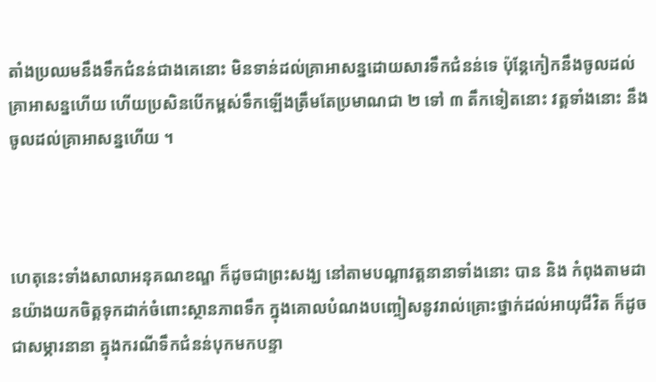តាំងប្រឈមនឹងទឹកជំនន់ជាងគេនោះ មិនទាន់ដល់គ្រាអាសន្នដោយសារទឹកជំនន់ទេ ប៉ុន្តែកៀកនឹងចូលដល់គ្រាអាសន្នហើយ ហើយប្រសិនបើកម្ពស់ទឹកឡើងត្រឹមតែប្រមាណជា ២ ទៅ ៣ តឹកទៀតនោះ វត្តទាំងនោះ នឹងចូលដល់គ្រាអាសន្នហើយ ។



ហេតុនេះទាំងសាលាអនុគណខណ្ឌ ក៏ដូចជាព្រះសង្ឃ នៅតាមបណ្តាវត្តនានាទាំងនោះ បាន និង កំពុងតាមដានយ៉ាងយកចិត្តទុកដាក់ចំពោះស្ថានភាពទឹក ក្នុងគោលបំណងបញ្ចៀសនូវរាល់គ្រោះថ្នាក់ដល់អាយុជីវិត ក៏ដូចជាសម្ភារនានា គ្នុងករណីទឹកជំនន់បុកមកបន្ទា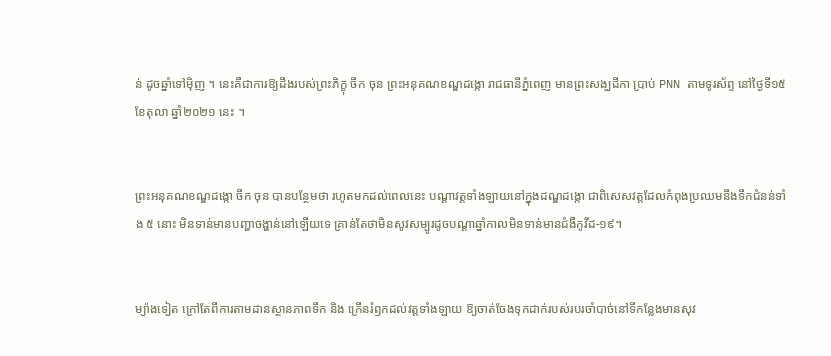ន់ ដូចឆ្នាំទៅម៉ិញ ។ នេះគឺជាការឱ្យដឹងរបស់ព្រះភិក្ខុ ចឹក ចុន ព្រះអនុគណខណ្ឌដង្កោ រាជធានីភ្នំពេញ មានព្រះសង្ឃដីកា ប្រាប់ PNN តាមទូរស័ព្ទ នៅថ្ងៃទី១៥ ខែតុលា ឆ្នាំ២០២១ នេះ ។


ព្រះអនុគណខណ្ឌដង្កោ ចឹក ចុន បានបន្ថែមថា រហូតមកដល់ពេលនេះ បណ្តាវត្តទាំងឡាយនៅក្នុងដណ្ឌដង្កោ ជាពិសេសវត្តដែលកំពុងប្រឈមនឹងទឹកជំនន់ទាំង ៥ នោះ មិនទាន់មានបញ្ហាចង្ហាន់នៅឡើយទេ គ្រាន់តែថាមិនសូវសម្បូរដូចបណ្តាឆ្នាំកាលមិនទាន់មានជំងឺកូវីដ-១៩។


ម្យ៉ាងទៀត ក្រៅតែពីការតាមដានស្ថានភាពទឹក និង ក្រើនរំឭកដល់វត្តទាំងឡាយ ឱ្យចាត់ចែងទុកដាក់របស់របរចាំបាច់នៅទីកន្លែងមានសុវ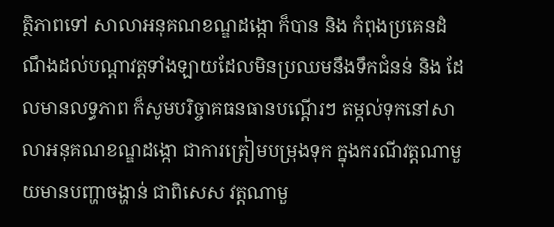ត្ថិភាពទៅ សាលាអនុគណខណ្ឌដង្កោ ក៏បាន និង កំពុងប្រគេនដំណឹងដល់បណ្តាវត្តទាំងឡាយដែលមិនប្រឈមនឹងទឹកជំនន់ និង ដែលមានលទ្ធភាព ក៏សូមបរិច្ចាគធនធានបណ្តើរៗ តម្កល់ទុកនៅសាលាអនុគណខណ្ឌដង្កោ ជាការត្រៀមបម្រុងទុក ក្នុងករណីវត្តណាមួយមានបញ្ហាចង្ហាន់ ជាពិសេស វត្តណាមួ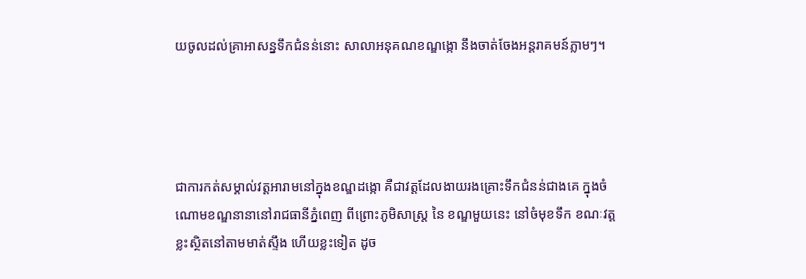យចូលដល់គ្រាអាសន្នទឹកជំនន់នោះ សាលាអនុគណខណ្ឌង្កោ នឹងចាត់ចែងអន្តរាគមន៍ភ្លាមៗ។




ជាការកត់សម្គាល់វត្តអារាមនៅក្នុងខណ្ឌដង្កោ គឺជាវត្តដែលងាយរងគ្រោះទឹកជំនន់ជាងគេ ក្នុងចំណោមខណ្ឌនានានៅរាជធានីភ្នំពេញ ពីព្រោះភូមិសាស្ត្រ នៃ ខណ្ឌមួយនេះ នៅចំមុខទឹក ខណៈវត្តខ្លះស្ថិតនៅតាមមាត់ស្ទឹង ហើយខ្លះទៀត ដូច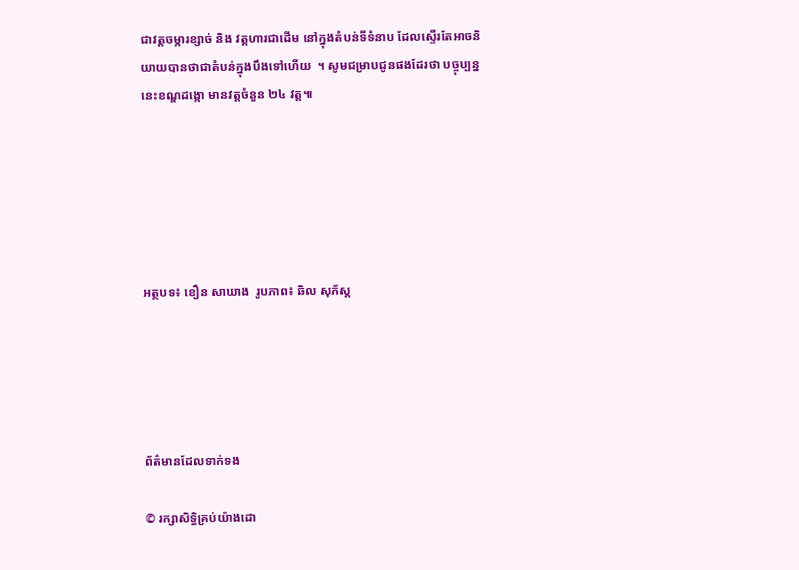ជាវត្តចម្ការខ្សាច់ និង វត្តហារជាដើម នៅក្នុងតំបន់ទីទំនាប ដែលស្ទើរតែអាចនិយាយបានថាជាតំបន់ក្នុងបឹងទៅហើយ  ។ សូមជម្រាបជូនផងដែរថា បច្ចុប្បន្ននេះខណ្ឌដង្កោ មានវត្តចំនួន ២៤ វត្ត៕






អត្ថបទ៖ ខឿន សាឃាង  រូបភាព៖ ឆិល សុភ័ស្ត





ព័ត៌មានដែលទាក់ទង

© រក្សាសិទ្ធិគ្រប់យ៉ាងដោ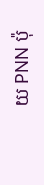យ PNN ប៉ុ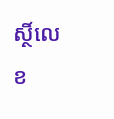ស្ថិ៍លេខ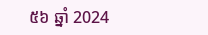៥៦ ឆ្នាំ 2024